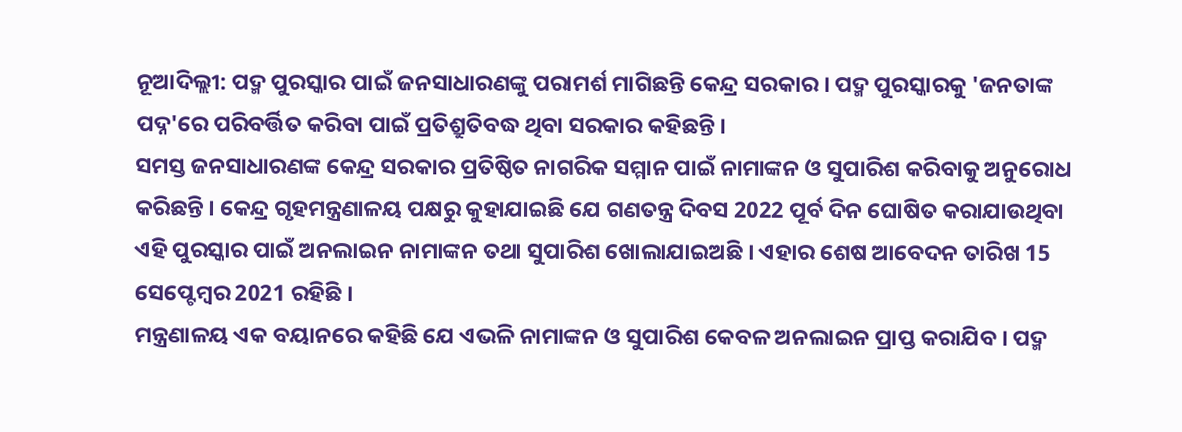ନୂଆଦିଲ୍ଲୀ: ପଦ୍ମ ପୁରସ୍କାର ପାଇଁ ଜନସାଧାରଣଙ୍କୁ ପରାମର୍ଶ ମାଗିଛନ୍ତି କେନ୍ଦ୍ର ସରକାର । ପଦ୍ମ ପୁରସ୍କାରକୁ 'ଜନତାଙ୍କ ପଦ୍ନ'ରେ ପରିବର୍ତ୍ତିତ କରିବା ପାଇଁ ପ୍ରତିଶ୍ରୁତିବଦ୍ଧ ଥିବା ସରକାର କହିଛନ୍ତି ।
ସମସ୍ତ ଜନସାଧାରଣଙ୍କ କେନ୍ଦ୍ର ସରକାର ପ୍ରତିଷ୍ଠିତ ନାଗରିକ ସମ୍ମାନ ପାଇଁ ନାମାଙ୍କନ ଓ ସୁପାରିଶ କରିବାକୁ ଅନୁରୋଧ କରିଛନ୍ତି । କେନ୍ଦ୍ର ଗୃହମନ୍ତ୍ରଣାଳୟ ପକ୍ଷରୁ କୁହାଯାଇଛି ଯେ ଗଣତନ୍ତ୍ର ଦିବସ 2022 ପୂର୍ବ ଦିନ ଘୋଷିତ କରାଯାଉଥିବା ଏହି ପୁରସ୍କାର ପାଇଁ ଅନଲାଇନ ନାମାଙ୍କନ ତଥା ସୁପାରିଶ ଖୋଲାଯାଇଅଛି । ଏହାର ଶେଷ ଆବେଦନ ତାରିଖ 15 ସେପ୍ଟେମ୍ବର 2021 ରହିଛି ।
ମନ୍ତ୍ରଣାଳୟ ଏକ ବୟାନରେ କହିଛି ଯେ ଏଭଳି ନାମାଙ୍କନ ଓ ସୁପାରିଶ କେବଳ ଅନଲାଇନ ପ୍ରାପ୍ତ କରାଯିବ । ପଦ୍ମ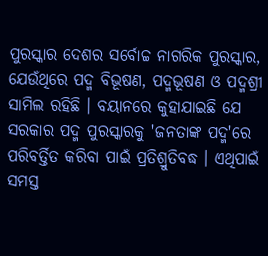ପୁରସ୍କାର ଦେଶର ସର୍ବୋଚ୍ଚ ନାଗରିକ ପୁରସ୍କାର, ଯେଉଁଥିରେ ପଦ୍ମ ବିଭୂଷଣ, ପଦ୍ମଭୂଷଣ ଓ ପଦ୍ମଶ୍ରୀ ସାମିଲ ରହିଛି । ବୟାନରେ କୁହାଯାଇଛି ଯେ ସରକାର ପଦ୍ମ ପୁରସ୍କାରକୁ 'ଜନତାଙ୍କ ପଦ୍ମ'ରେ ପରିବର୍ତ୍ତିତ କରିବା ପାଇଁ ପ୍ରତିଶ୍ରୁତିବଦ୍ଧ । ଏଥିପାଇଁ ସମସ୍ତ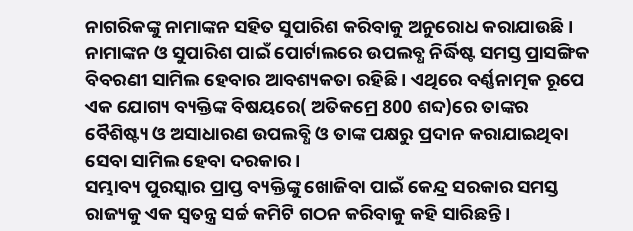ନାଗରିକଙ୍କୁ ନାମାଙ୍କନ ସହିତ ସୁପାରିଶ କରିବାକୁ ଅନୁରୋଧ କରାଯାଉଛି ।
ନାମାଙ୍କନ ଓ ସୁପାରିଶ ପାଇଁ ପୋର୍ଟାଲରେ ଉପଲବ୍ଧ ନିର୍ଦ୍ଧିଷ୍ଟ ସମସ୍ତ ପ୍ରାସଙ୍ଗିକ ବିବରଣୀ ସାମିଲ ହେବାର ଆବଶ୍ୟକତା ରହିଛି । ଏଥିରେ ବର୍ଣ୍ଣନାତ୍ମକ ରୂପେ ଏକ ଯୋଗ୍ୟ ବ୍ୟକ୍ତିଙ୍କ ବିଷୟରେ( ଅତିକମ୍ରେ 800 ଶବ୍ଦ)ରେ ତାଙ୍କର ବୈଶିଷ୍ଟ୍ୟ ଓ ଅସାଧାରଣ ଉପଲବ୍ଧି ଓ ତାଙ୍କ ପକ୍ଷରୁ ପ୍ରଦାନ କରାଯାଇଥିବା ସେବା ସାମିଲ ହେବା ଦରକାର ।
ସମ୍ଭାବ୍ୟ ପୁରସ୍କାର ପ୍ରାପ୍ତ ବ୍ୟକ୍ତିଙ୍କୁ ଖୋଜିବା ପାଇଁ କେନ୍ଦ୍ର ସରକାର ସମସ୍ତ ରାଜ୍ୟକୁ ଏକ ସ୍ବତନ୍ତ୍ର ସର୍ଚ୍ଚ କମିଟି ଗଠନ କରିବାକୁ କହି ସାରିଛନ୍ତି ।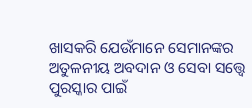ଖାସକରି ଯେଉଁମାନେ ସେମାନଙ୍କର ଅତୁଳନୀୟ ଅବଦାନ ଓ ସେବା ସତ୍ତ୍ବେ ପୁରସ୍କାର ପାଇଁ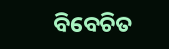ବିବେଚିତ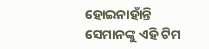ହୋଇନାହାଁନ୍ତି ସେମାନଙ୍କୁ ଏହି ଟିମ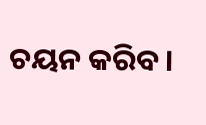ଚୟନ କରିବ ।